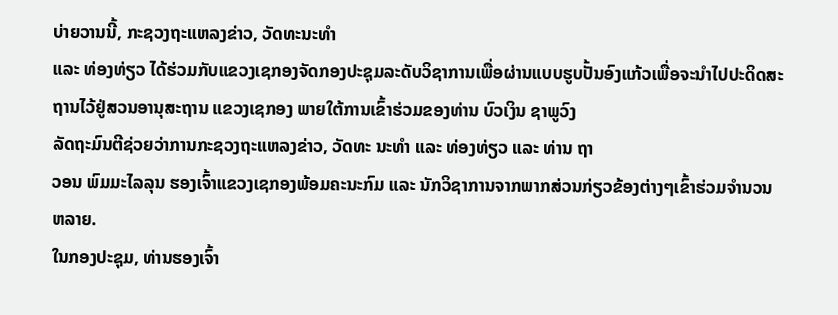ບ່າຍວານນີ້, ກະຊວງຖະແຫລງຂ່າວ, ວັດທະນະທຳ
ແລະ ທ່ອງທ່ຽວ ໄດ້ຮ່ວມກັບແຂວງເຊກອງຈັດກອງປະຊຸມລະດັບວິຊາການເພື່ອຜ່ານແບບຮູບປັ້ນອົງແກ້ວເພື່ອຈະນຳໄປປະດິດສະ
ຖານໄວ້ຢູ່ສວນອານຸສະຖານ ແຂວງເຊກອງ ພາຍໃຕ້ການເຂົ້າຮ່ວມຂອງທ່ານ ບົວເງິນ ຊາພູວົງ
ລັດຖະມົນຕີຊ່ວຍວ່າການກະຊວງຖະແຫລງຂ່າວ, ວັດທະ ນະທຳ ແລະ ທ່ອງທ່ຽວ ແລະ ທ່ານ ຖາ
ວອນ ພົມມະໄລລຸນ ຮອງເຈົ້າແຂວງເຊກອງພ້ອມຄະນະກົມ ແລະ ນັກວິຊາການຈາກພາກສ່ວນກ່ຽວຂ້ອງຕ່າງໆເຂົ້າຮ່ວມຈຳນວນຫລາຍ.
ໃນກອງປະຊຸມ, ທ່ານຮອງເຈົ້າ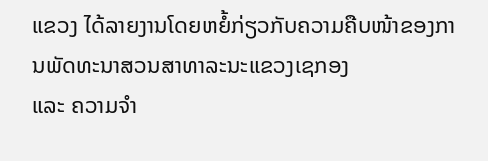ແຂວງ ໄດ້ລາຍງານໂດຍຫຍໍ້ກ່ຽວກັບຄວາມຄືບໜ້າຂອງການພັດທະນາສວນສາທາລະນະແຂວງເຊກອງ
ແລະ ຄວາມຈຳ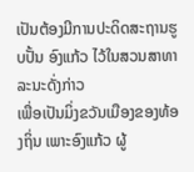ເປັນຕ້ອງມີການປະດິດສະຖານຮູບປັ້ນ ອົງແກ້ວ ໄວ້ໃນສວນສາທາລະນະດັ່ງກ່າວ
ເພື່ອເປັນມິ່ງຂວັນເມືອງຂອງທ້ອງຖິ່ນ ເພາະອົງແກ້ວ ຜູ້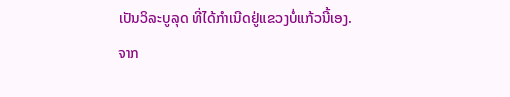ເປັນວິລະບູລຸດ ທີ່ໄດ້ກຳເນີດຢູ່ແຂວງບໍ່ແກ້ວນີ້ເອງ.
ຈາກ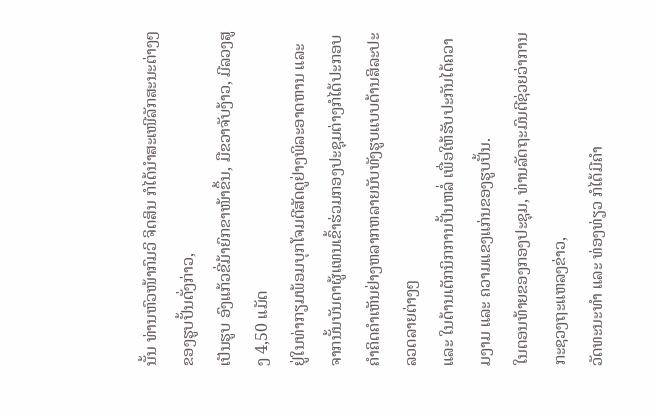ນັ້ນ ທ່ານຫົວໜ້າກົມວິ ຈິດສິນ ກໍໄດ້ນຳສະເໜີລັກສະນະຕ່າງໆຂອງຮູບປັ້ນດັ່ງກ່າວ,
ເປັນຮູບ ອົງແກ້ວຂີ່ມ້າຍົກຂາໜ້າຂຶ້ນ, ມືຂວາຈັບງ້າວ, ມີລວງສູງ 4,50 ແມັດ
ຢູ່ໃນທ່າກຽມພ້ອມບຸກໂຈມຕີສັດຕູຢ່າງພິລະອາດຫານ ແລະ ຈາກນັ້ນບັນດາຜູ້ແທນເຂົ້າຮ່ວມກອງປະຊຸມຕ່າງກໍໄດ້ປະກອບຄຳຄິດຄຳເຫັນຢ່າງຫລາກຫລາຍນັບທັງຮູບແບບດ້ານສິລະປະລວດລາຍຕ່າງໆ
ແລະ ໃນດ້ານເຕັກນິກການປັ້ນຫລໍ່ ເພື່ອໃຫ້ຮັບປະກັນໄດ້ຄວາມງາມ ແລະ ຄວາມແຂງແກ່ນຂອງຮູບປັ້ນ.
ໃນຕອນທ້າຍຂອງກອງປະຊຸມ, ທ່ານລັດຖະມົນຕີຊ່ວຍວ່າການກະຊວງຖະແຫລງຂ່າວ,
ວັດທະນະທຳ ແລະ ທ່ອງທ່ຽວ ກໍໄດ້ມີຄຳ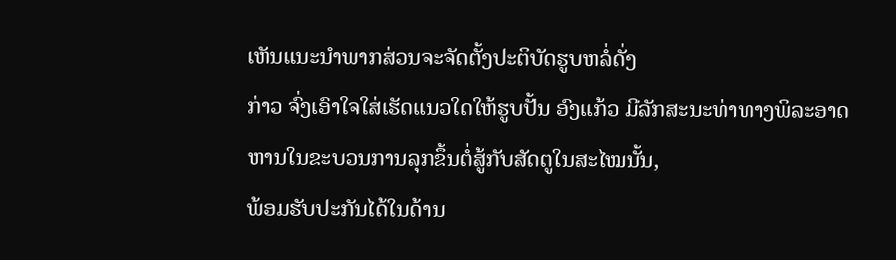ເຫັນແນະນຳພາກສ່ວນຈະຈັດຕັ້ງປະຕິບັດຮູບຫລໍ່ດັ່ງ
ກ່າວ ຈົ່ງເອົາໃຈໃສ່ເຮັດແນວໃດໃຫ້ຮູບປັ້ນ ອົງແກ້ວ ມີລັກສະນະທ່າທາງພິລະອາດຫານໃນຂະບວນການລຸກຂຶ້ນຕໍ່ສູ້ກັບສັດຕູໃນສະໄໝນັ້ນ,
ພ້ອມຮັບປະກັນໄດ້ໃນດ້ານ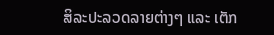ສິລະປະລວດລາຍຕ່າງໆ ແລະ ເຕັກ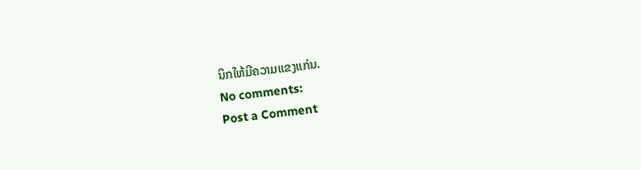ນິກໃຫ້ມີຄວາມແຂງແກ່ນ.
No comments:
Post a Comment